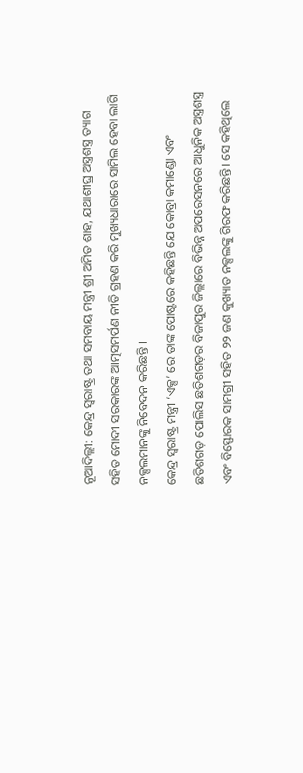ନୂଆଦିଲ୍ଲୀ: କେନ୍ଦ୍ର ସ୍ୱରାଷ୍ଟ୍ର ତଥା ସମବାୟ ମନ୍ତ୍ରୀ ଶ୍ରୀ ଅମିତ ଶାହ, ଯଥାଶୀଘ୍ର ଅସ୍ତ୍ରଶସ୍ତ୍ର ତ୍ୟାଗ ସହିତ ମୋଦୀ ସରକାରଙ୍କ ଆତ୍ମସମର୍ପଣ ନୀତି ଗ୍ରହଣ କରି ମୁଖ୍ୟଧାରାରେ ସାମିଲ ହେବା ଲାଗି ନକ୍ସଲମାନଙ୍କୁ ନିବେଦନ କରିଛନ୍ତି ।
କେନ୍ଦ୍ର ସ୍ୱରାଷ୍ଟ୍ର ମନ୍ତ୍ରୀ ‘ଏକ୍ସ’ ରେ ତାଙ୍କ ପୋଷ୍ଟରେ କହିଛନ୍ତି ଯେ କୋବ୍ରା କମାଣ୍ଡୋ ଏବଂ ଛତିଶଗଡ଼ ପୋଲିସ ଛତିଶଗଡ଼ର ବିଜାପୁର ଜିଲ୍ଲାରେ ବିଭିନ୍ନ ଅପରେସନରେ ଆଧୁନିକ ଅସ୍ତ୍ରଶସ୍ତ୍ର ଏବଂ ବିସ୍ଫୋରକ ସାମଗ୍ରୀ ସହିତ ୨୨ ଜଣ କୁଖ୍ୟାତ ନକ୍ସଲଙ୍କୁ ଗିରଫ କରିଛନ୍ତି। ସେ କହିଥିଲେ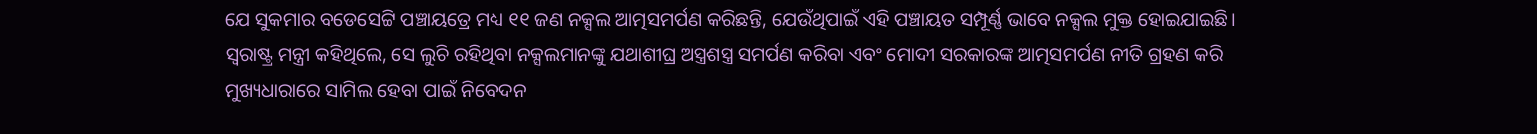ଯେ ସୁକମାର ବଡେସେଟ୍ଟି ପଞ୍ଚାୟତ୍ରେ ମଧ୍ୟ ୧୧ ଜଣ ନକ୍ସଲ ଆତ୍ମସମର୍ପଣ କରିଛନ୍ତି, ଯେଉଁଥିପାଇଁ ଏହି ପଞ୍ଚାୟତ ସମ୍ପୂର୍ଣ୍ଣ ଭାବେ ନକ୍ସଲ ମୁକ୍ତ ହୋଇଯାଇଛି।
ସ୍ୱରାଷ୍ଟ୍ର ମନ୍ତ୍ରୀ କହିଥିଲେ, ସେ ଲୁଚି ରହିଥିବା ନକ୍ସଲମାନଙ୍କୁ ଯଥାଶୀଘ୍ର ଅସ୍ତ୍ରଶସ୍ତ୍ର ସମର୍ପଣ କରିବା ଏବଂ ମୋଦୀ ସରକାରଙ୍କ ଆତ୍ମସମର୍ପଣ ନୀତି ଗ୍ରହଣ କରି ମୁଖ୍ୟଧାରାରେ ସାମିଲ ହେବା ପାଇଁ ନିବେଦନ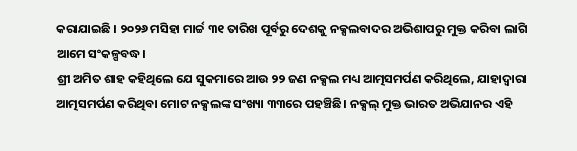କରାଯାଇଛି । ୨୦୨୬ ମସିହା ମାର୍ଚ୍ଚ ୩୧ ତାରିଖ ପୂର୍ବରୁ ଦେଶକୁ ନକ୍ସଲବାଦର ଅଭିଶାପରୁ ମୁକ୍ତ କରିବା ଲାଗି ଆମେ ସଂକଳ୍ପବଦ୍ଧ।
ଶ୍ରୀ ଅମିତ ଶାହ କହିଥିଲେ ଯେ ସୁକମାରେ ଆଉ ୨୨ ଜଣ ନକ୍ସଲ ମଧ୍ୟ ଆତ୍ମସମର୍ପଣ କରିଥିଲେ, ଯାହାଦ୍ୱାରା ଆତ୍ମସମର୍ପଣ କରିଥିବା ମୋଟ ନକ୍ସଲଙ୍କ ସଂଖ୍ୟା ୩୩ରେ ପହଞ୍ଚିଛି। ନକ୍ସଲ୍ ମୁକ୍ତ ଭାରତ ଅଭିଯାନର ଏହି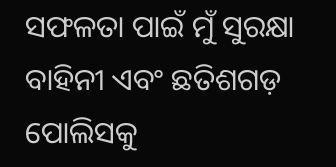ସଫଳତା ପାଇଁ ମୁଁ ସୁରକ୍ଷା ବାହିନୀ ଏବଂ ଛତିଶଗଡ଼ ପୋଲିସକୁ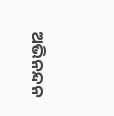ଅଭିନନ୍ଦନ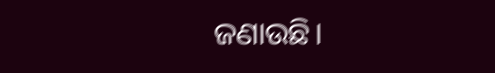ଜଣାଉଛି।